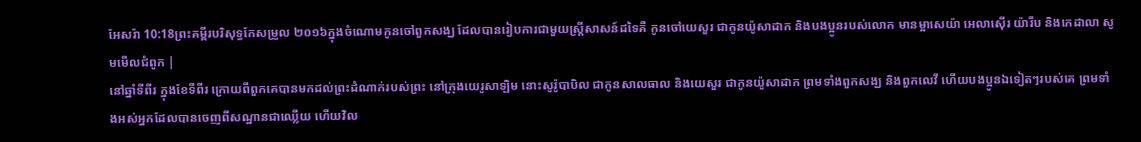អែសរ៉ា 10:18ព្រះគម្ពីរបរិសុទ្ធកែសម្រួល ២០១៦ក្នុងចំណោមកូនចៅពួកសង្ឃ ដែលបានរៀបការជាមួយស្ត្រីសាសន៍ដទៃគឺ កូនចៅយេសួរ ជាកូនយ៉ូសាដាក និងបងប្អូនរបស់លោក មានម្អាសេយ៉ា អេលាស៊ើរ យ៉ារីប និងកេដាលា សូមមើលជំពូក |
នៅឆ្នាំទីពីរ ក្នុងខែទីពីរ ក្រោយពីពួកគេបានមកដល់ព្រះដំណាក់របស់ព្រះ នៅក្រុងយេរូសាឡិម នោះសូរ៉ូបាបិល ជាកូនសាលធាល និងយេសួរ ជាកូនយ៉ូសាដាក ព្រមទាំងពួកសង្ឃ និងពួកលេវី ហើយបងប្អូនឯទៀតៗរបស់គេ ព្រមទាំងអស់អ្នកដែលបានចេញពីសណ្ឋានជាឈ្លើយ ហើយវិល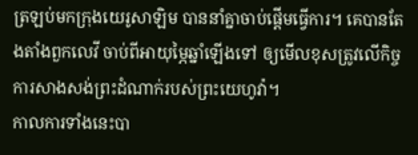ត្រឡប់មកក្រុងយេរូសាឡិម បាននាំគ្នាចាប់ផ្ដើមធ្វើការ។ គេបានតែងតាំងពួកលេវី ចាប់ពីអាយុម្ភៃឆ្នាំឡើងទៅ ឲ្យមើលខុសត្រូវលើកិច្ចការសាងសង់ព្រះដំណាក់របស់ព្រះយេហូវ៉ា។
កាលការទាំងនេះបា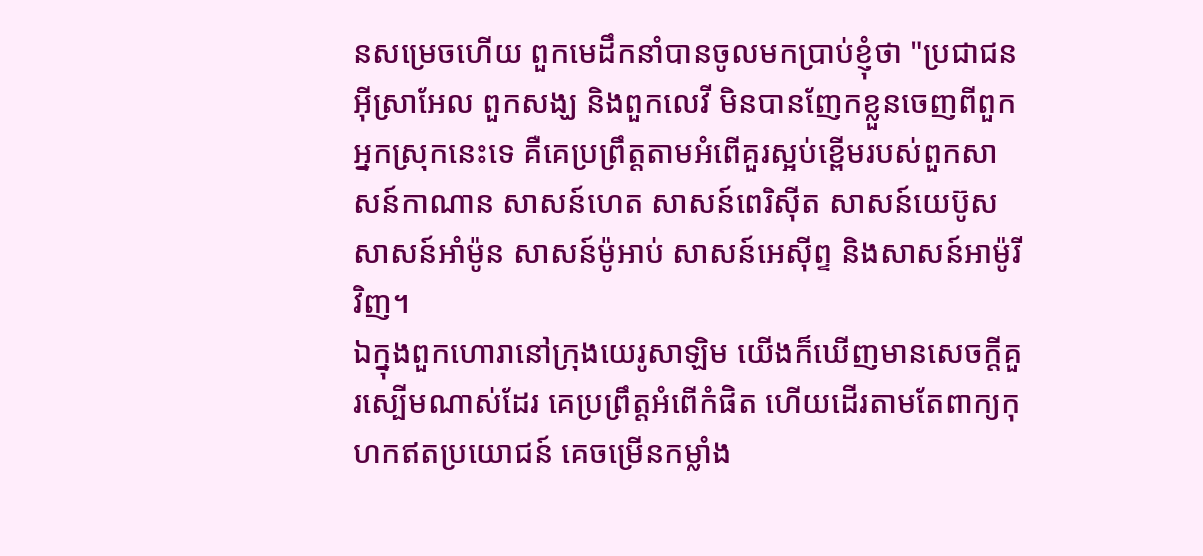នសម្រេចហើយ ពួកមេដឹកនាំបានចូលមកប្រាប់ខ្ញុំថា "ប្រជាជនអ៊ីស្រាអែល ពួកសង្ឃ និងពួកលេវី មិនបានញែកខ្លួនចេញពីពួកអ្នកស្រុកនេះទេ គឺគេប្រព្រឹត្តតាមអំពើគួរស្អប់ខ្ពើមរបស់ពួកសាសន៍កាណាន សាសន៍ហេត សាសន៍ពេរិស៊ីត សាសន៍យេប៊ូស សាសន៍អាំម៉ូន សាសន៍ម៉ូអាប់ សាសន៍អេស៊ីព្ទ និងសាសន៍អាម៉ូរីវិញ។
ឯក្នុងពួកហោរានៅក្រុងយេរូសាឡិម យើងក៏ឃើញមានសេចក្ដីគួរស្បើមណាស់ដែរ គេប្រព្រឹត្តអំពើកំផិត ហើយដើរតាមតែពាក្យកុហកឥតប្រយោជន៍ គេចម្រើនកម្លាំង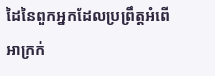ដៃនៃពួកអ្នកដែលប្រព្រឹត្តអំពើអាក្រក់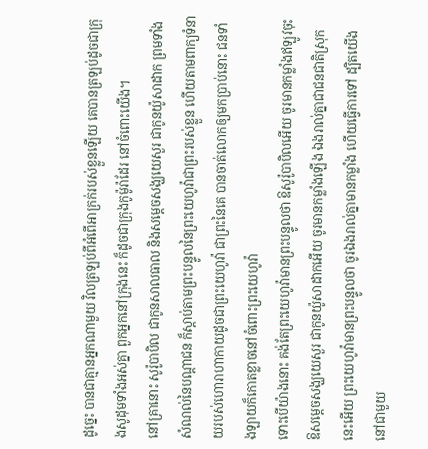ដូច្នេះ បានជាគ្មានអ្នកណាមួយ វិលត្រឡប់ពីអំពើអាក្រក់របស់ខ្លួនឡើយ គេបានត្រឡប់ដូចជាក្រុងសូដុមទាំងអស់គ្នា ពួកអ្នកនៅក្រុងនេះ ក៏ដូចជាក្រុងកូម៉ូរ៉ាដែរ នៅចំពោះយើង។
នៅគ្រានោះ សូរ៉ូបាបិល ជាកូនសាលធាល និងសម្ដេចសង្ឃយេសួរ ជាកូនយ៉ូសាដាក ព្រមទាំងសំណល់នៃបណ្ដាជន ក៏ស្តាប់តាមព្រះបន្ទូលនៃព្រះយេហូវ៉ាជាព្រះរបស់ខ្លួន ហើយតាមពាក្យទំនាយរបស់ហោរាហាកាយដូចជាព្រះយេហូវ៉ា ជាព្រះនៃគេ បានចាត់លោកឲ្យមកប្រាប់នោះ ជនទាំងឡាយក៏កោតខ្លាចនៅចំពោះព្រះយេហូវ៉ា
ទោះបើយ៉ាងនោះ គង់តែព្រះយេហូវ៉ាមានព្រះបន្ទូលថា ឱសូរ៉ូបាបិលអើយ ចូរមានកម្លាំងឥឡូវចុះ ឱសម្ដេចសង្ឃយេសួរ ជាកូនយ៉ូសាដាកអើយ ចូរមានកម្លាំងឡើង ឯងរាល់គ្នាជាជនជាតិស្រុកនេះអើយ ព្រះយេហូវ៉ាមានព្រះបន្ទូលថា ចូរឯងរាល់គ្នាមានកម្លាំង ហើយធ្វើការទៅ ដ្បិតយើងនៅជាមួយ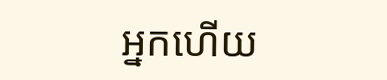អ្នកហើយ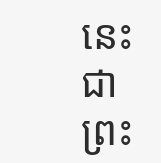នេះជាព្រះ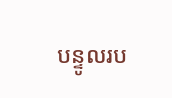បន្ទូលរប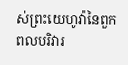ស់ព្រះយេហូវ៉ានៃពួកពលបរិវារ